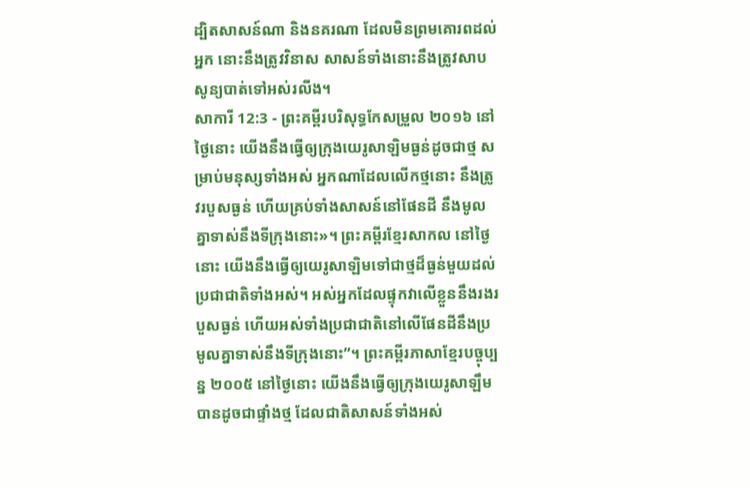ដ្បិតសាសន៍ណា និងនគរណា ដែលមិនព្រមគោរពដល់អ្នក នោះនឹងត្រូវវិនាស សាសន៍ទាំងនោះនឹងត្រូវសាបសូន្យបាត់ទៅអស់រលីង។
សាការី 12:3 - ព្រះគម្ពីរបរិសុទ្ធកែសម្រួល ២០១៦ នៅថ្ងៃនោះ យើងនឹងធ្វើឲ្យក្រុងយេរូសាឡិមធ្ងន់ដូចជាថ្ម សម្រាប់មនុស្សទាំងអស់ អ្នកណាដែលលើកថ្មនោះ នឹងត្រូវរបួសធ្ងន់ ហើយគ្រប់ទាំងសាសន៍នៅផែនដី នឹងមូលគ្នាទាស់នឹងទីក្រុងនោះ»។ ព្រះគម្ពីរខ្មែរសាកល នៅថ្ងៃនោះ យើងនឹងធ្វើឲ្យយេរូសាឡិមទៅជាថ្មដ៏ធ្ងន់មួយដល់ប្រជាជាតិទាំងអស់។ អស់អ្នកដែលផ្ទុកវាលើខ្លួននឹងរងរបួសធ្ងន់ ហើយអស់ទាំងប្រជាជាតិនៅលើផែនដីនឹងប្រមូលគ្នាទាស់នឹងទីក្រុងនោះ”។ ព្រះគម្ពីរភាសាខ្មែរបច្ចុប្បន្ន ២០០៥ នៅថ្ងៃនោះ យើងនឹងធ្វើឲ្យក្រុងយេរូសាឡឹមបានដូចជាផ្ទាំងថ្ម ដែលជាតិសាសន៍ទាំងអស់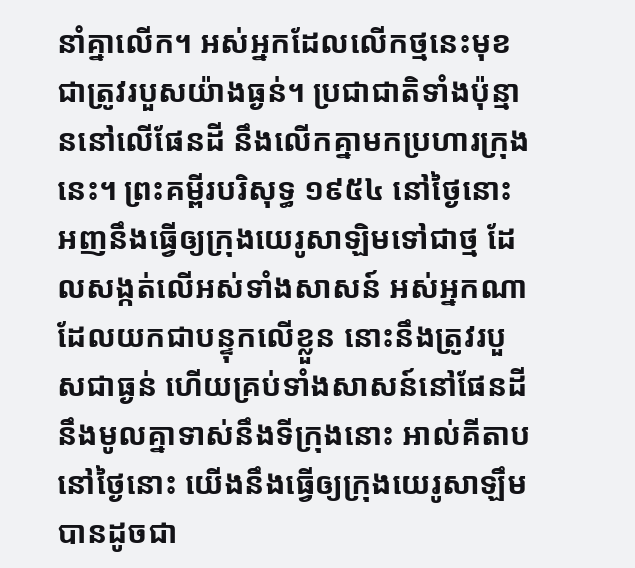នាំគ្នាលើក។ អស់អ្នកដែលលើកថ្មនេះមុខជាត្រូវរបួសយ៉ាងធ្ងន់។ ប្រជាជាតិទាំងប៉ុន្មាននៅលើផែនដី នឹងលើកគ្នាមកប្រហារក្រុងនេះ។ ព្រះគម្ពីរបរិសុទ្ធ ១៩៥៤ នៅថ្ងៃនោះ អញនឹងធ្វើឲ្យក្រុងយេរូសាឡិមទៅជាថ្ម ដែលសង្កត់លើអស់ទាំងសាសន៍ អស់អ្នកណាដែលយកជាបន្ទុកលើខ្លួន នោះនឹងត្រូវរបួសជាធ្ងន់ ហើយគ្រប់ទាំងសាសន៍នៅផែនដី នឹងមូលគ្នាទាស់នឹងទីក្រុងនោះ អាល់គីតាប នៅថ្ងៃនោះ យើងនឹងធ្វើឲ្យក្រុងយេរូសាឡឹមបានដូចជា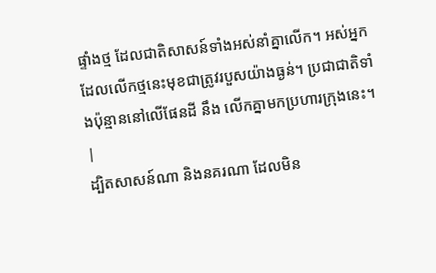ផ្ទាំងថ្ម ដែលជាតិសាសន៍ទាំងអស់នាំគ្នាលើក។ អស់អ្នកដែលលើកថ្មនេះមុខជាត្រូវរបួសយ៉ាងធ្ងន់។ ប្រជាជាតិទាំងប៉ុន្មាននៅលើផែនដី នឹង លើកគ្នាមកប្រហារក្រុងនេះ។ |
ដ្បិតសាសន៍ណា និងនគរណា ដែលមិន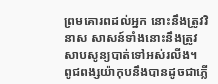ព្រមគោរពដល់អ្នក នោះនឹងត្រូវវិនាស សាសន៍ទាំងនោះនឹងត្រូវសាបសូន្យបាត់ទៅអស់រលីង។
ពូជពង្សយ៉ាកុបនឹងបានដូចជាភ្លើ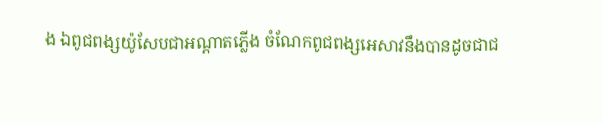ង ឯពូជពង្សយ៉ូសែបជាអណ្ដាតភ្លើង ចំណែកពូជពង្សអេសាវនឹងបានដូចជាជ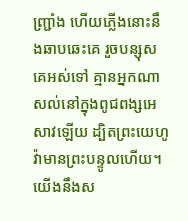ញ្ជ្រាំង ហើយភ្លើងនោះនឹងឆាបឆេះគេ រួចបន្សុសគេអស់ទៅ គ្មានអ្នកណាសល់នៅក្នុងពូជពង្សអេសាវឡើយ ដ្បិតព្រះយេហូវ៉ាមានព្រះបន្ទូលហើយ។
យើងនឹងស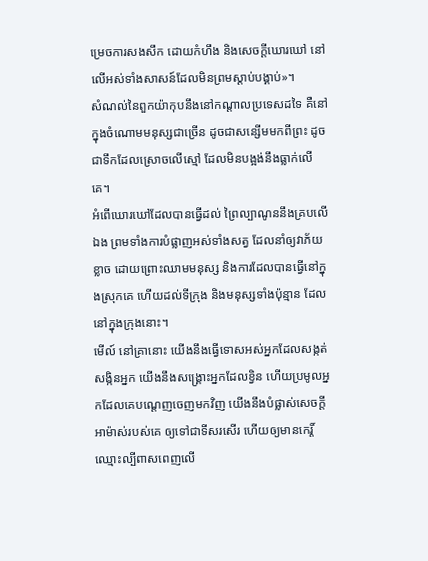ម្រេចការសងសឹក ដោយកំហឹង និងសេចក្ដីឃោរឃៅ នៅលើអស់ទាំងសាសន៍ដែលមិនព្រមស្តាប់បង្គាប់»។
សំណល់នៃពួកយ៉ាកុបនឹងនៅកណ្ដាលប្រទេសដទៃ គឺនៅក្នុងចំណោមមនុស្សជាច្រើន ដូចជាសន្សើមមកពីព្រះ ដូចជាទឹកដែលស្រោចលើស្មៅ ដែលមិនបង្អង់នឹងធ្លាក់លើគេ។
អំពើឃោរឃៅដែលបានធ្វើដល់ ព្រៃល្បាណូននឹងគ្របលើឯង ព្រមទាំងការបំផ្លាញអស់ទាំងសត្វ ដែលនាំឲ្យវាភ័យខ្លាច ដោយព្រោះឈាមមនុស្ស និងការដែលបានធ្វើនៅក្នុងស្រុកគេ ហើយដល់ទីក្រុង និងមនុស្សទាំងប៉ុន្មាន ដែលនៅក្នុងក្រុងនោះ។
មើល៍ នៅគ្រានោះ យើងនឹងធ្វើទោសអស់អ្នកដែលសង្កត់សង្កិនអ្នក យើងនឹងសង្គ្រោះអ្នកដែលខ្វិន ហើយប្រមូលអ្នកដែលគេបណ្តេញចេញមកវិញ យើងនឹងបំផ្លាស់សេចក្ដីអាម៉ាស់របស់គេ ឲ្យទៅជាទីសរសើរ ហើយឲ្យមានកេរ្ដិ៍ឈ្មោះល្បីពាសពេញលើ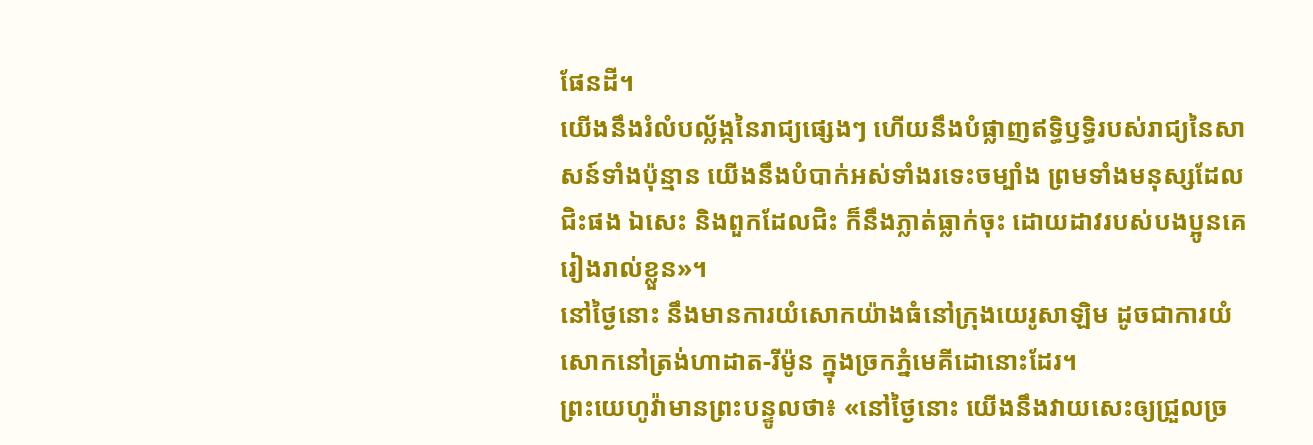ផែនដី។
យើងនឹងរំលំបល្ល័ង្កនៃរាជ្យផ្សេងៗ ហើយនឹងបំផ្លាញឥទ្ធិឫទ្ធិរបស់រាជ្យនៃសាសន៍ទាំងប៉ុន្មាន យើងនឹងបំបាក់អស់ទាំងរទេះចម្បាំង ព្រមទាំងមនុស្សដែលជិះផង ឯសេះ និងពួកដែលជិះ ក៏នឹងភ្លាត់ធ្លាក់ចុះ ដោយដាវរបស់បងប្អូនគេរៀងរាល់ខ្លួន»។
នៅថ្ងៃនោះ នឹងមានការយំសោកយ៉ាងធំនៅក្រុងយេរូសាឡិម ដូចជាការយំសោកនៅត្រង់ហាដាត-រីម៉ូន ក្នុងច្រកភ្នំមេគីដោនោះដែរ។
ព្រះយេហូវ៉ាមានព្រះបន្ទូលថា៖ «នៅថ្ងៃនោះ យើងនឹងវាយសេះឲ្យជ្រួលច្រ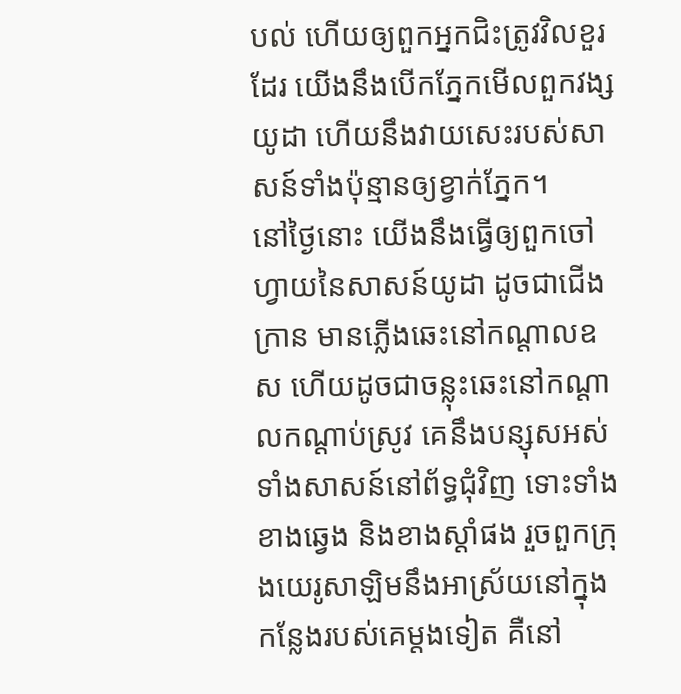បល់ ហើយឲ្យពួកអ្នកជិះត្រូវវិលខួរដែរ យើងនឹងបើកភ្នែកមើលពួកវង្សយូដា ហើយនឹងវាយសេះរបស់សាសន៍ទាំងប៉ុន្មានឲ្យខ្វាក់ភ្នែក។
នៅថ្ងៃនោះ យើងនឹងធ្វើឲ្យពួកចៅហ្វាយនៃសាសន៍យូដា ដូចជាជើងក្រាន មានភ្លើងឆេះនៅកណ្ដាលឧស ហើយដូចជាចន្លុះឆេះនៅកណ្ដាលកណ្ដាប់ស្រូវ គេនឹងបន្សុសអស់ទាំងសាសន៍នៅព័ទ្ធជុំវិញ ទោះទាំងខាងឆ្វេង និងខាងស្តាំផង រួចពួកក្រុងយេរូសាឡិមនឹងអាស្រ័យនៅក្នុងកន្លែងរបស់គេម្តងទៀត គឺនៅ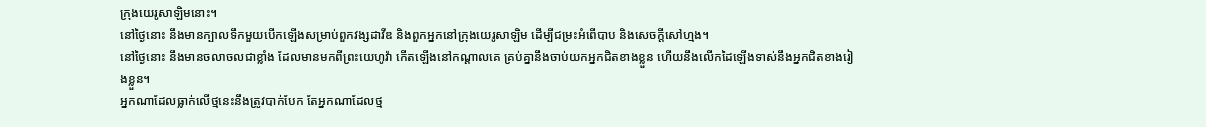ក្រុងយេរូសាឡិមនោះ។
នៅថ្ងៃនោះ នឹងមានក្បាលទឹកមួយបើកឡើងសម្រាប់ពួកវង្សដាវីឌ និងពួកអ្នកនៅក្រុងយេរូសាឡិម ដើម្បីជម្រះអំពើបាប និងសេចក្ដីសៅហ្មង។
នៅថ្ងៃនោះ នឹងមានចលាចលជាខ្លាំង ដែលមានមកពីព្រះយេហូវ៉ា កើតឡើងនៅកណ្ដាលគេ គ្រប់គ្នានឹងចាប់យកអ្នកជិតខាងខ្លួន ហើយនឹងលើកដៃឡើងទាស់នឹងអ្នកជិតខាងរៀងខ្លួន។
អ្នកណាដែលធ្លាក់លើថ្មនេះនឹងត្រូវបាក់បែក តែអ្នកណាដែលថ្ម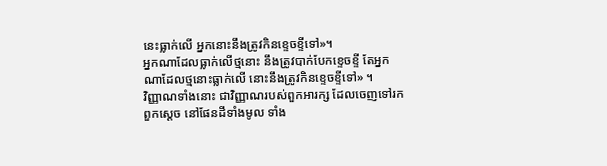នេះធ្លាក់លើ អ្នកនោះនឹងត្រូវកិនខ្ទេចខ្ទីទៅ»។
អ្នកណាដែលធ្លាក់លើថ្មនោះ នឹងត្រូវបាក់បែកខ្ទេចខ្ទី តែអ្នកណាដែលថ្មនោះធ្លាក់លើ នោះនឹងត្រូវកិនខ្ទេចខ្ទីទៅ» ។
វិញ្ញាណទាំងនោះ ជាវិញ្ញាណរបស់ពួកអារក្ស ដែលចេញទៅរកពួកស្តេច នៅផែនដីទាំងមូល ទាំង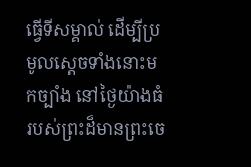ធ្វើទីសម្គាល់ ដើម្បីប្រមូលស្តេចទាំងនោះមកច្បាំង នៅថ្ងៃយ៉ាងធំរបស់ព្រះដ៏មានព្រះចេ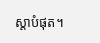ស្តាបំផុត។